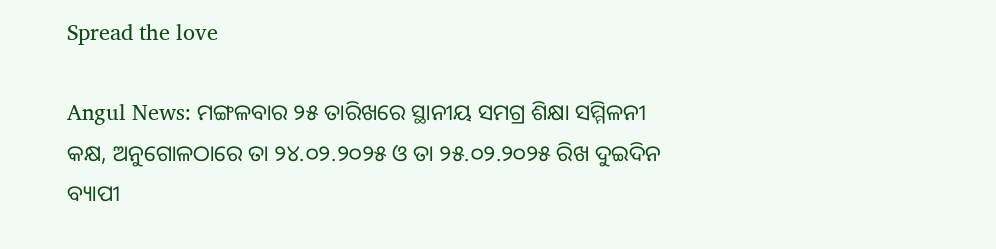Spread the love

Angul News: ମଙ୍ଗଳବାର ୨୫ ତାରିଖରେ ସ୍ଥାନୀୟ ସମଗ୍ର ଶିକ୍ଷା ସମ୍ମିଳନୀ କକ୍ଷ, ଅନୁଗୋଳଠାରେ ତା ୨୪.୦୨.୨୦୨୫ ଓ ତା ୨୫.୦୨.୨୦୨୫ ରିଖ ଦୁଇଦିନ ବ୍ୟାପୀ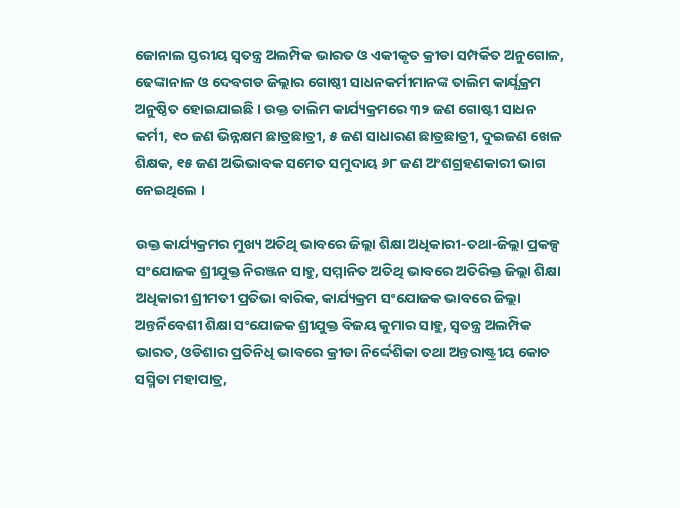ଜୋନାଲ ସ୍ତରୀୟ ସ୍ଵତନ୍ତ୍ର ଅଲମ୍ପିକ ଭାରତ ଓ ଏକୀକୃତ କ୍ରୀଡା ସମ୍ପର୍କିତ ଅନୁଗୋଳ, ଢେଙ୍କାନାଳ ଓ ଦେବଗଡ ଜିଲ୍ଲାର ଗୋଷ୍ଠୀ ସାଧନକର୍ମୀମାନଙ୍କ ତାଲିମ କାର୍ଯ୍ଯକ୍ରମ ଅନୁଷ୍ଠିତ ହୋଇଯାଇଛି । ଉକ୍ତ ତାଲିମ କାର୍ଯ୍ୟକ୍ରମରେ ୩୨ ଜଣ ଗୋଷ୍ଟୀ ସାଧନ କର୍ମୀ, ୧୦ ଜଣ ଭିନ୍ନକ୍ଷମ ଛାତ୍ରଛାତ୍ରୀ, ୫ ଜଣ ସାଧାରଣ ଛାତ୍ରଛାତ୍ରୀ, ଦୁଇଜଣ ଖେଳ ଶିକ୍ଷକ, ୧୫ ଜଣ ଅଭିଭାବକ ସମେତ ସମୁଦାୟ ୬୮ ଜଣ ଅଂଶଗ୍ରହଣକାରୀ ଭାଗ ନେଇଥିଲେ ।

ଉକ୍ତ କାର୍ଯ୍ୟକ୍ରମର ମୁଖ୍ୟ ଅତିଥି ଭାବରେ ଜିଲ୍ଲା ଶିକ୍ଷା ଅଧିକାରୀ-ତଥା-ଜିଲ୍ଲା ପ୍ରକଳ୍ପ ସଂଯୋଜକ ଶ୍ରୀଯୁକ୍ତ ନିରଞ୍ଜନ ସାହୁ, ସମ୍ମାନିତ ଅତିଥି ଭାବରେ ଅତିରିକ୍ତ ଜିଲ୍ଲା ଶିକ୍ଷା ଅଧିକାରୀ ଶ୍ରୀମତୀ ପ୍ରତିଭା ବାରିକ, କାର୍ଯ୍ୟକ୍ରମ ସଂଯୋଜକ ଭାବରେ ଜିଲ୍ଲା ଅନ୍ତର୍ନିବେଶୀ ଶିକ୍ଷା ସଂଯୋଜକ ଶ୍ରୀଯୁକ୍ତ ବିଜୟ କୁମାର ସାହୁ, ସ୍ଵତନ୍ତ୍ର ଅଲମ୍ପିକ ଭାରତ, ଓଡିଶାର ପ୍ରତିନିଧି ଭାବରେ କ୍ରୀଡା ନିର୍ଦ୍ଦେଶିକା ତଥା ଅନ୍ତରାଷ୍ଟ୍ରୀୟ କୋଚ ସସ୍ମିତା ମହାପାତ୍ର,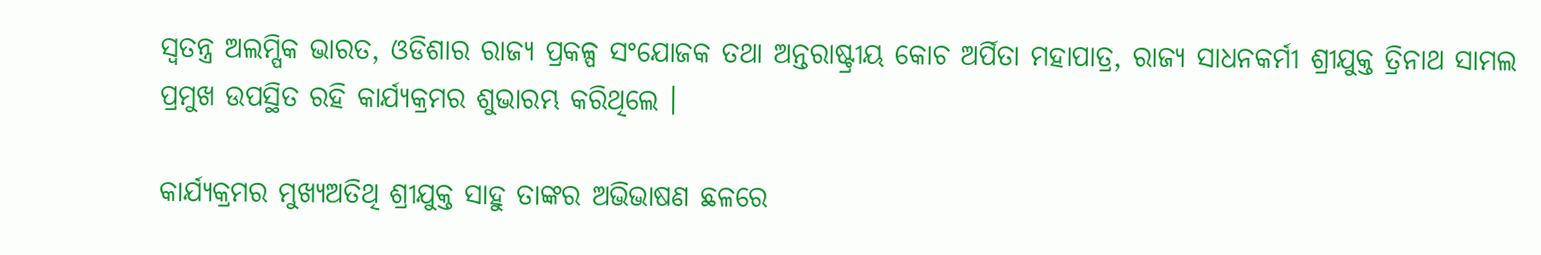ସ୍ଵତନ୍ତ୍ର ଅଲମ୍ପିକ ଭାରତ, ଓଡିଶାର ରାଜ୍ୟ ପ୍ରକଳ୍ପ ସଂଯୋଜକ ତଥା ଅନ୍ତରାଷ୍ଟ୍ରୀୟ କୋଚ ଅର୍ପିତା ମହାପାତ୍ର, ରାଜ୍ୟ ସାଧନକର୍ମୀ ଶ୍ରୀଯୁକ୍ତ ତ୍ରିନାଥ ସାମଲ ପ୍ରମୁଖ ଉପସ୍ଥିତ ରହି କାର୍ଯ୍ୟକ୍ରମର ଶୁଭାରମ୍ଭ କରିଥିଲେ ।

କାର୍ଯ୍ୟକ୍ରମର ମୁଖ୍ୟଅତିଥି ଶ୍ରୀଯୁକ୍ତ ସାହୁ ତାଙ୍କର ଅଭିଭାଷଣ ଛଳରେ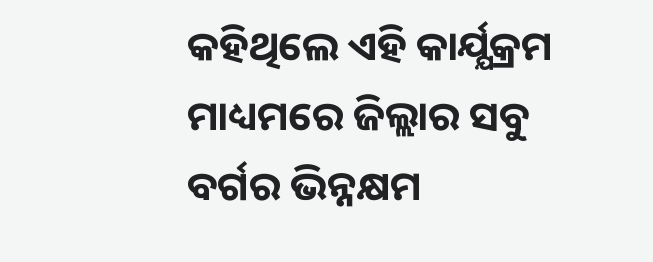କହିଥିଲେ ଏହି କାର୍ଯ୍ଯକ୍ରମ ମାଧ୍ୟମରେ ଜିଲ୍ଲାର ସବୁ ବର୍ଗର ଭିନ୍ନକ୍ଷମ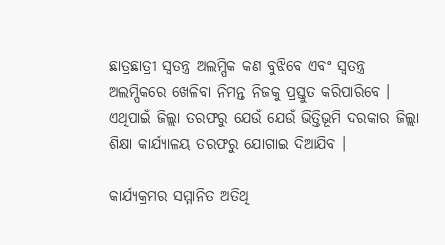ଛାତ୍ରଛାତ୍ରୀ ସ୍ଵତନ୍ତ୍ର ଅଲମ୍ପିକ କଣ ବୁଝିବେ ଏବଂ ସ୍ଵତନ୍ତ୍ର ଅଲମ୍ପିକରେ ଖେଳିବା ନିମନ୍ତ ନିଜକୁ ପ୍ରସ୍ତୁତ କରିପାରିବେ । ଏଥିପାଇଁ ଜିଲ୍ଲା ତରଫରୁ ଯେଉଁ ଯେଉଁ ଭିତ୍ତିଭୂମି ଦରକାର ଜିଲ୍ଲା ଶିକ୍ଷା କାର୍ଯ୍ଯାଳୟ ତରଫରୁ ଯୋଗାଇ ଦିଆଯିବ ।

କାର୍ଯ୍ୟକ୍ରମର ସମ୍ମାନିତ ଅତିଥି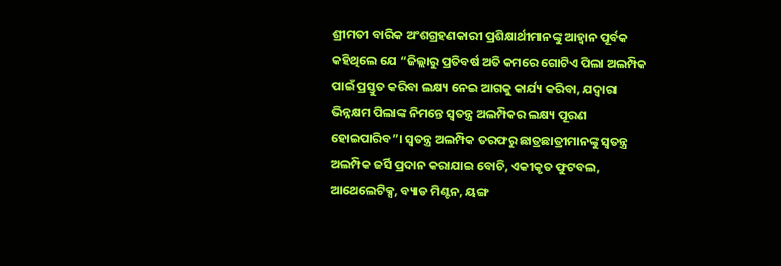ଶ୍ରୀମତୀ ବାରିକ ଅଂଶଗ୍ରହଣକାରୀ ପ୍ରଶିକ୍ଷାର୍ଥୀମାନଙ୍କୁ ଆହ୍ଵାନ ପୂର୍ବକ କହିଥିଲେ ଯେ “ଜିଲ୍ଲାରୁ ପ୍ରତିବର୍ଷ ଅତି କମରେ ଗୋଟିଏ ପିଲା ଅଲମ୍ପିକ ପାଇଁ ପ୍ରସ୍ତୁତ କରିବା ଲକ୍ଷ୍ୟ ନେଇ ଆଗକୁ କାର୍ଯ୍ୟ କରିବା, ଯଦ୍ଵାରା ଭିନ୍ନକ୍ଷମ ପିଲାଙ୍କ ନିମନ୍ତେ ସ୍ଵତନ୍ତ୍ର ଅଲମ୍ପିକର ଲକ୍ଷ୍ୟ ପୂରଣ ହୋଇପାରିବ”। ସ୍ଵତନ୍ତ୍ର ଅଲମ୍ପିକ ତରଫରୁ ଛାତ୍ରଛାତ୍ରୀମାନଙ୍କୁ ସ୍ଵତନ୍ତ୍ର ଅଲମ୍ପିକ ଜର୍ସି ପ୍ରଦାନ କରାଯାଇ ବୋଚି, ଏକୀକୃତ ଫୁଟବଲ, ଆଥେଲେଟିକ୍ସ, ବ୍ୟାଡ ମିଣ୍ଟନ, ୟଙ୍ଗ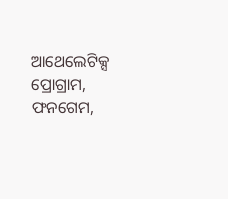ଆଥେଲେଟିକ୍ସ ପ୍ରୋଗ୍ରାମ, ଫନଗେମ,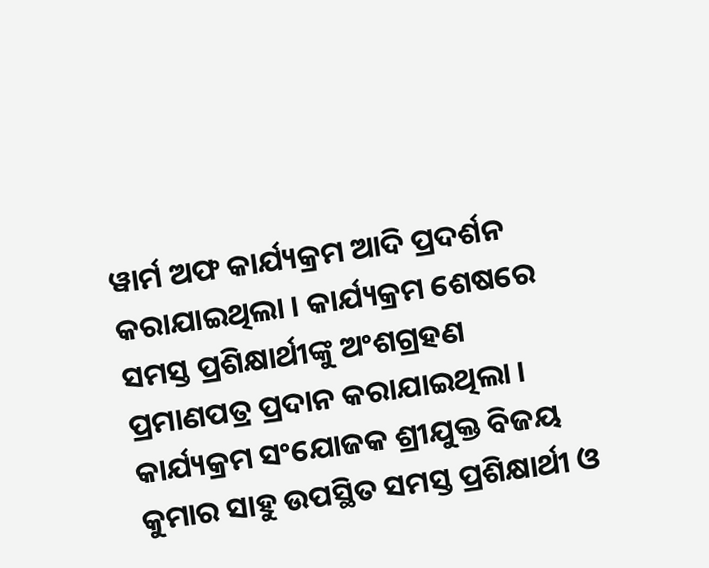ୱାର୍ମ ଅଫ କାର୍ଯ୍ୟକ୍ରମ ଆଦି ପ୍ରଦର୍ଶନ କରାଯାଇଥିଲା । କାର୍ଯ୍ୟକ୍ରମ ଶେଷରେ ସମସ୍ତ ପ୍ରଶିକ୍ଷାର୍ଥୀଙ୍କୁ ଅଂଶଗ୍ରହଣ ପ୍ରମାଣପତ୍ର ପ୍ରଦାନ କରାଯାଇଥିଲା । କାର୍ଯ୍ୟକ୍ରମ ସଂଯୋଜକ ଶ୍ରୀଯୁକ୍ତ ବିଜୟ କୁମାର ସାହୁ ଉପସ୍ଥିତ ସମସ୍ତ ପ୍ରଶିକ୍ଷାର୍ଥୀ ଓ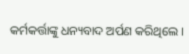କର୍ମକର୍ତ୍ତାଙ୍କୁ ଧନ୍ୟବାଦ ଅର୍ପଣ କରିଥିଲେ ।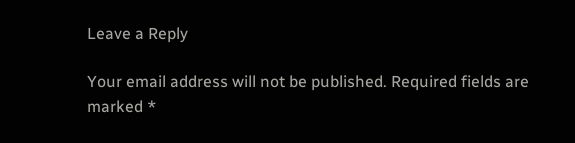Leave a Reply

Your email address will not be published. Required fields are marked *